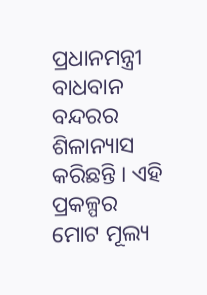ପ୍ରଧାନମନ୍ତ୍ରୀ ବାଧବାନ ବନ୍ଦରର ଶିଳାନ୍ୟାସ କରିଛନ୍ତି । ଏହି ପ୍ରକଳ୍ପର ମୋଟ ମୂଲ୍ୟ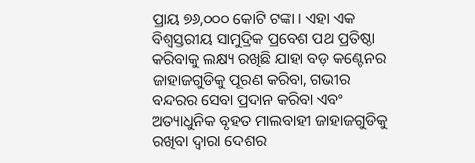ପ୍ରାୟ ୭୬,୦୦୦ କୋଟି ଟଙ୍କା । ଏହା ଏକ ବିଶ୍ୱସ୍ତରୀୟ ସାମୁଦ୍ରିକ ପ୍ରବେଶ ପଥ ପ୍ରତିଷ୍ଠା କରିବାକୁ ଲକ୍ଷ୍ୟ ରଖିଛି ଯାହା ବଡ଼ କଣ୍ଟେନର ଜାହାଜଗୁଡିକୁ ପୂରଣ କରିବା, ଗଭୀର ବନ୍ଦରର ସେବା ପ୍ରଦାନ କରିବା ଏବଂ ଅତ୍ୟାଧୁନିକ ବୃହତ ମାଲବାହୀ ଜାହାଜଗୁଡିକୁ ରଖିବା ଦ୍ୱାରା ଦେଶର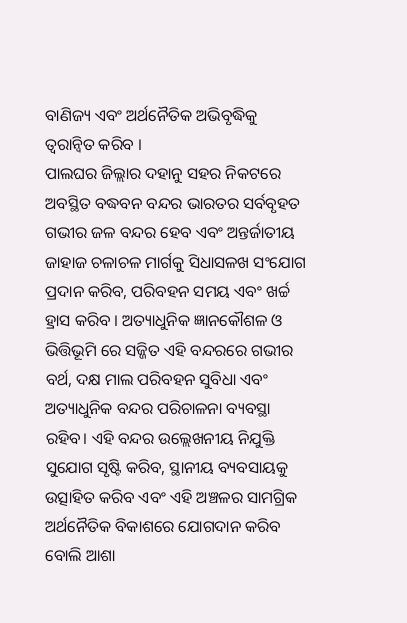ବାଣିଜ୍ୟ ଏବଂ ଅର୍ଥନୈତିକ ଅଭିବୃଦ୍ଧିକୁ ତ୍ୱରାନ୍ୱିତ କରିବ ।
ପାଲଘର ଜିଲ୍ଲାର ଦହାନୁ ସହର ନିକଟରେ ଅବସ୍ଥିତ ବଦ୍ଧବନ ବନ୍ଦର ଭାରତର ସର୍ବବୃହତ ଗଭୀର ଜଳ ବନ୍ଦର ହେବ ଏବଂ ଅନ୍ତର୍ଜାତୀୟ ଜାହାଜ ଚଳାଚଳ ମାର୍ଗକୁ ସିଧାସଳଖ ସଂଯୋଗ ପ୍ରଦାନ କରିବ, ପରିବହନ ସମୟ ଏବଂ ଖର୍ଚ୍ଚ ହ୍ରାସ କରିବ । ଅତ୍ୟାଧୁନିକ ଜ୍ଞାନକୌଶଳ ଓ ଭିତ୍ତିଭୂମି ରେ ସଜ୍ଜିତ ଏହି ବନ୍ଦରରେ ଗଭୀର ବର୍ଥ, ଦକ୍ଷ ମାଲ ପରିବହନ ସୁବିଧା ଏବଂ ଅତ୍ୟାଧୁନିକ ବନ୍ଦର ପରିଚାଳନା ବ୍ୟବସ୍ଥା ରହିବ। ଏହି ବନ୍ଦର ଉଲ୍ଲେଖନୀୟ ନିଯୁକ୍ତି ସୁଯୋଗ ସୃଷ୍ଟି କରିବ, ସ୍ଥାନୀୟ ବ୍ୟବସାୟକୁ ଉତ୍ସାହିତ କରିବ ଏବଂ ଏହି ଅଞ୍ଚଳର ସାମଗ୍ରିକ ଅର୍ଥନୈତିକ ବିକାଶରେ ଯୋଗଦାନ କରିବ ବୋଲି ଆଶା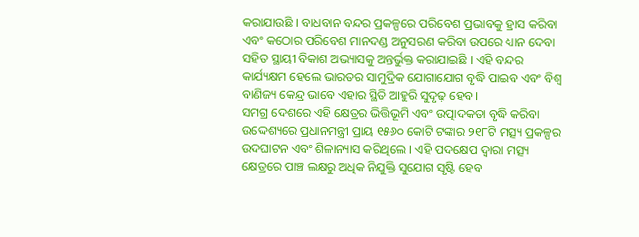କରାଯାଉଛି । ବାଧବାନ ବନ୍ଦର ପ୍ରକଳ୍ପରେ ପରିବେଶ ପ୍ରଭାବକୁ ହ୍ରାସ କରିବା ଏବଂ କଠୋର ପରିବେଶ ମାନଦଣ୍ଡ ଅନୁସରଣ କରିବା ଉପରେ ଧ୍ୟାନ ଦେବା ସହିତ ସ୍ଥାୟୀ ବିକାଶ ଅଭ୍ୟାସକୁ ଅନ୍ତର୍ଭୁକ୍ତ କରାଯାଇଛି । ଏହି ବନ୍ଦର କାର୍ଯ୍ୟକ୍ଷମ ହେଲେ ଭାରତର ସାମୁଦ୍ରିକ ଯୋଗାଯୋଗ ବୃଦ୍ଧି ପାଇବ ଏବଂ ବିଶ୍ୱ ବାଣିଜ୍ୟ କେନ୍ଦ୍ର ଭାବେ ଏହାର ସ୍ଥିତି ଆହୁରି ସୁଦୃଢ଼ ହେବ।
ସମଗ୍ର ଦେଶରେ ଏହି କ୍ଷେତ୍ରର ଭିତ୍ତିଭୂମି ଏବଂ ଉତ୍ପାଦକତା ବୃଦ୍ଧି କରିବା ଉଦ୍ଦେଶ୍ୟରେ ପ୍ରଧାନମନ୍ତ୍ରୀ ପ୍ରାୟ ୧୫୬୦ କୋଟି ଟଙ୍କାର ୨୧୮ଟି ମତ୍ସ୍ୟ ପ୍ରକଳ୍ପର ଉଦଘାଟନ ଏବଂ ଶିଳାନ୍ୟାସ କରିଥିଲେ । ଏହି ପଦକ୍ଷେପ ଦ୍ୱାରା ମତ୍ସ୍ୟ କ୍ଷେତ୍ରରେ ପାଞ୍ଚ ଲକ୍ଷରୁ ଅଧିକ ନିଯୁକ୍ତି ସୁଯୋଗ ସୃଷ୍ଟି ହେବ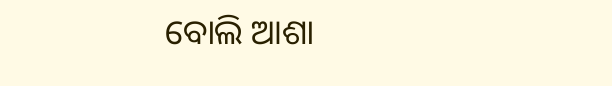ବୋଲି ଆଶା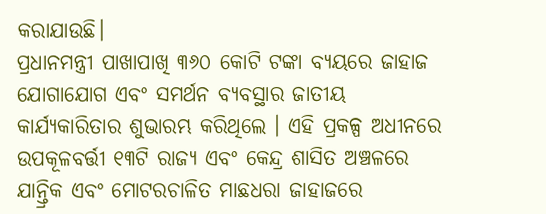କରାଯାଉଛି।
ପ୍ରଧାନମନ୍ତ୍ରୀ ପାଖାପାଖି ୩୬୦ କୋଟି ଟଙ୍କା ବ୍ୟୟରେ ଜାହାଜ ଯୋଗାଯୋଗ ଏବଂ ସମର୍ଥନ ବ୍ୟବସ୍ଥାର ଜାତୀୟ କାର୍ଯ୍ୟକାରିତାର ଶୁଭାରମ୍ଭ କରିଥିଲେ । ଏହି ପ୍ରକଳ୍ପ ଅଧୀନରେ ଉପକୂଳବର୍ତ୍ତୀ ୧୩ଟି ରାଜ୍ୟ ଏବଂ କେନ୍ଦ୍ର ଶାସିତ ଅଞ୍ଚଳରେ ଯାନ୍ତ୍ରିକ ଏବଂ ମୋଟରଚାଳିତ ମାଛଧରା ଜାହାଜରେ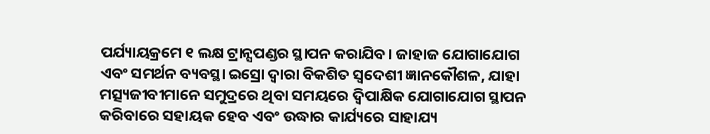ପର୍ଯ୍ୟାୟକ୍ରମେ ୧ ଲକ୍ଷ ଟ୍ରାନ୍ସପଣ୍ଡର ସ୍ଥାପନ କରାଯିବ। ଜାହାଜ ଯୋଗାଯୋଗ ଏବଂ ସମର୍ଥନ ବ୍ୟବସ୍ଥା ଇସ୍ରୋ ଦ୍ୱାରା ବିକଶିତ ସ୍ୱଦେଶୀ ଜ୍ଞାନକୌଶଳ, ଯାହା ମତ୍ସ୍ୟଜୀବୀମାନେ ସମୁଦ୍ରରେ ଥିବା ସମୟରେ ଦ୍ୱିପାକ୍ଷିକ ଯୋଗାଯୋଗ ସ୍ଥାପନ କରିବାରେ ସହାୟକ ହେବ ଏବଂ ଉଦ୍ଧାର କାର୍ଯ୍ୟରେ ସାହାଯ୍ୟ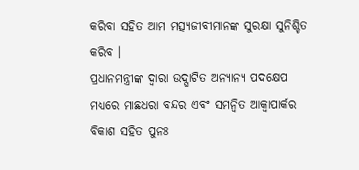କରିବା ସହିତ ଆମ ମତ୍ସ୍ୟଜୀବୀମାନଙ୍କ ସୁରକ୍ଷା ସୁନିଶ୍ଚିତ କରିବ ।
ପ୍ରଧାନମନ୍ତ୍ରୀଙ୍କ ଦ୍ୱାରା ଉଦ୍ଘାଟିତ ଅନ୍ୟାନ୍ୟ ପଦକ୍ଷେପ ମଧ୍ୟରେ ମାଛଧରା ବନ୍ଦର ଏବଂ ସମନ୍ବିତ ଆକ୍ୱାପାର୍କର ବିକାଶ ସହିତ ପୁନଃ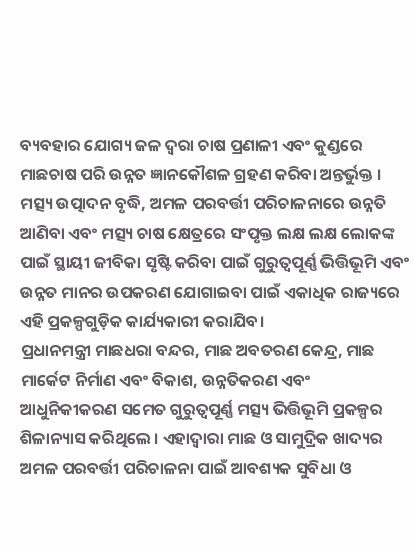ବ୍ୟବହାର ଯୋଗ୍ୟ ଜଳ ଦ୍ବରା ଚାଷ ପ୍ରଣାଳୀ ଏବଂ କୁଣ୍ଡରେ ମାଛଚାଷ ପରି ଉନ୍ନତ ଜ୍ଞାନକୌଶଳ ଗ୍ରହଣ କରିବା ଅନ୍ତର୍ଭୁକ୍ତ । ମତ୍ସ୍ୟ ଉତ୍ପାଦନ ବୃଦ୍ଧି, ଅମଳ ପରବର୍ତ୍ତୀ ପରିଚାଳନାରେ ଉନ୍ନତି ଆଣିବା ଏବଂ ମତ୍ସ୍ୟ ଚାଷ କ୍ଷେତ୍ରରେ ସଂପୃକ୍ତ ଲକ୍ଷ ଲକ୍ଷ ଲୋକଙ୍କ ପାଇଁ ସ୍ଥାୟୀ ଜୀବିକା ସୃଷ୍ଟି କରିବା ପାଇଁ ଗୁରୁତ୍ୱପୂର୍ଣ୍ଣ ଭିତ୍ତିଭୂମି ଏବଂ ଉନ୍ନତ ମାନର ଉପକରଣ ଯୋଗାଇବା ପାଇଁ ଏକାଧିକ ରାଜ୍ୟରେ ଏହି ପ୍ରକଳ୍ପଗୁଡ଼ିକ କାର୍ଯ୍ୟକାରୀ କରାଯିବ।
ପ୍ରଧାନମନ୍ତ୍ରୀ ମାଛଧରା ବନ୍ଦର, ମାଛ ଅବତରଣ କେନ୍ଦ୍ର, ମାଛ ମାର୍କେଟ ନିର୍ମାଣ ଏବଂ ବିକାଶ, ଉନ୍ନତିକରଣ ଏବଂ ଆଧୁନିକୀକରଣ ସମେତ ଗୁରୁତ୍ୱପୂର୍ଣ୍ଣ ମତ୍ସ୍ୟ ଭିତ୍ତିଭୂମି ପ୍ରକଳ୍ପର ଶିଳାନ୍ୟାସ କରିଥିଲେ । ଏହାଦ୍ୱାରା ମାଛ ଓ ସାମୁଦ୍ରିକ ଖାଦ୍ୟର ଅମଳ ପରବର୍ତ୍ତୀ ପରିଚାଳନା ପାଇଁ ଆବଶ୍ୟକ ସୁବିଧା ଓ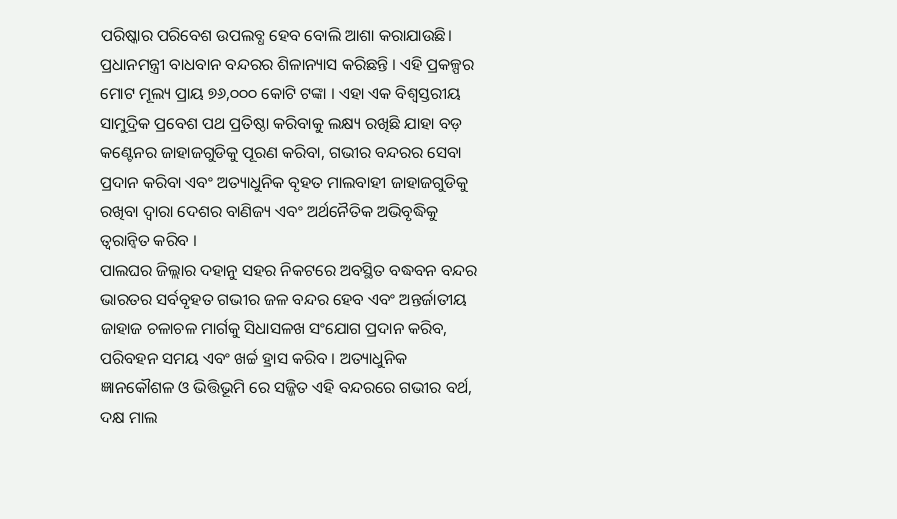ପରିଷ୍କାର ପରିବେଶ ଉପଲବ୍ଧ ହେବ ବୋଲି ଆଶା କରାଯାଉଛି।
ପ୍ରଧାନମନ୍ତ୍ରୀ ବାଧବାନ ବନ୍ଦରର ଶିଳାନ୍ୟାସ କରିଛନ୍ତି । ଏହି ପ୍ରକଳ୍ପର ମୋଟ ମୂଲ୍ୟ ପ୍ରାୟ ୭୬,୦୦୦ କୋଟି ଟଙ୍କା । ଏହା ଏକ ବିଶ୍ୱସ୍ତରୀୟ ସାମୁଦ୍ରିକ ପ୍ରବେଶ ପଥ ପ୍ରତିଷ୍ଠା କରିବାକୁ ଲକ୍ଷ୍ୟ ରଖିଛି ଯାହା ବଡ଼ କଣ୍ଟେନର ଜାହାଜଗୁଡିକୁ ପୂରଣ କରିବା, ଗଭୀର ବନ୍ଦରର ସେବା ପ୍ରଦାନ କରିବା ଏବଂ ଅତ୍ୟାଧୁନିକ ବୃହତ ମାଲବାହୀ ଜାହାଜଗୁଡିକୁ ରଖିବା ଦ୍ୱାରା ଦେଶର ବାଣିଜ୍ୟ ଏବଂ ଅର୍ଥନୈତିକ ଅଭିବୃଦ୍ଧିକୁ ତ୍ୱରାନ୍ୱିତ କରିବ ।
ପାଲଘର ଜିଲ୍ଲାର ଦହାନୁ ସହର ନିକଟରେ ଅବସ୍ଥିତ ବଦ୍ଧବନ ବନ୍ଦର ଭାରତର ସର୍ବବୃହତ ଗଭୀର ଜଳ ବନ୍ଦର ହେବ ଏବଂ ଅନ୍ତର୍ଜାତୀୟ ଜାହାଜ ଚଳାଚଳ ମାର୍ଗକୁ ସିଧାସଳଖ ସଂଯୋଗ ପ୍ରଦାନ କରିବ, ପରିବହନ ସମୟ ଏବଂ ଖର୍ଚ୍ଚ ହ୍ରାସ କରିବ । ଅତ୍ୟାଧୁନିକ ଜ୍ଞାନକୌଶଳ ଓ ଭିତ୍ତିଭୂମି ରେ ସଜ୍ଜିତ ଏହି ବନ୍ଦରରେ ଗଭୀର ବର୍ଥ, ଦକ୍ଷ ମାଲ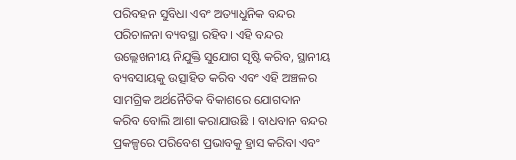ପରିବହନ ସୁବିଧା ଏବଂ ଅତ୍ୟାଧୁନିକ ବନ୍ଦର ପରିଚାଳନା ବ୍ୟବସ୍ଥା ରହିବ। ଏହି ବନ୍ଦର ଉଲ୍ଲେଖନୀୟ ନିଯୁକ୍ତି ସୁଯୋଗ ସୃଷ୍ଟି କରିବ, ସ୍ଥାନୀୟ ବ୍ୟବସାୟକୁ ଉତ୍ସାହିତ କରିବ ଏବଂ ଏହି ଅଞ୍ଚଳର ସାମଗ୍ରିକ ଅର୍ଥନୈତିକ ବିକାଶରେ ଯୋଗଦାନ କରିବ ବୋଲି ଆଶା କରାଯାଉଛି । ବାଧବାନ ବନ୍ଦର ପ୍ରକଳ୍ପରେ ପରିବେଶ ପ୍ରଭାବକୁ ହ୍ରାସ କରିବା ଏବଂ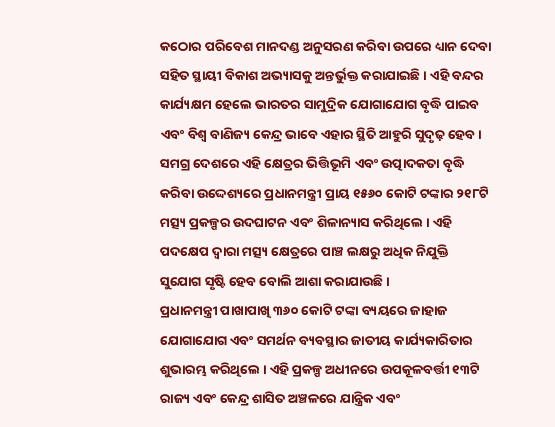କଠୋର ପରିବେଶ ମାନଦଣ୍ଡ ଅନୁସରଣ କରିବା ଉପରେ ଧ୍ୟାନ ଦେବା ସହିତ ସ୍ଥାୟୀ ବିକାଶ ଅଭ୍ୟାସକୁ ଅନ୍ତର୍ଭୁକ୍ତ କରାଯାଇଛି । ଏହି ବନ୍ଦର କାର୍ଯ୍ୟକ୍ଷମ ହେଲେ ଭାରତର ସାମୁଦ୍ରିକ ଯୋଗାଯୋଗ ବୃଦ୍ଧି ପାଇବ ଏବଂ ବିଶ୍ୱ ବାଣିଜ୍ୟ କେନ୍ଦ୍ର ଭାବେ ଏହାର ସ୍ଥିତି ଆହୁରି ସୁଦୃଢ଼ ହେବ।
ସମଗ୍ର ଦେଶରେ ଏହି କ୍ଷେତ୍ରର ଭିତ୍ତିଭୂମି ଏବଂ ଉତ୍ପାଦକତା ବୃଦ୍ଧି କରିବା ଉଦ୍ଦେଶ୍ୟରେ ପ୍ରଧାନମନ୍ତ୍ରୀ ପ୍ରାୟ ୧୫୬୦ କୋଟି ଟଙ୍କାର ୨୧୮ଟି ମତ୍ସ୍ୟ ପ୍ରକଳ୍ପର ଉଦଘାଟନ ଏବଂ ଶିଳାନ୍ୟାସ କରିଥିଲେ । ଏହି ପଦକ୍ଷେପ ଦ୍ୱାରା ମତ୍ସ୍ୟ କ୍ଷେତ୍ରରେ ପାଞ୍ଚ ଲକ୍ଷରୁ ଅଧିକ ନିଯୁକ୍ତି ସୁଯୋଗ ସୃଷ୍ଟି ହେବ ବୋଲି ଆଶା କରାଯାଉଛି।
ପ୍ରଧାନମନ୍ତ୍ରୀ ପାଖାପାଖି ୩୬୦ କୋଟି ଟଙ୍କା ବ୍ୟୟରେ ଜାହାଜ ଯୋଗାଯୋଗ ଏବଂ ସମର୍ଥନ ବ୍ୟବସ୍ଥାର ଜାତୀୟ କାର୍ଯ୍ୟକାରିତାର ଶୁଭାରମ୍ଭ କରିଥିଲେ । ଏହି ପ୍ରକଳ୍ପ ଅଧୀନରେ ଉପକୂଳବର୍ତ୍ତୀ ୧୩ଟି ରାଜ୍ୟ ଏବଂ କେନ୍ଦ୍ର ଶାସିତ ଅଞ୍ଚଳରେ ଯାନ୍ତ୍ରିକ ଏବଂ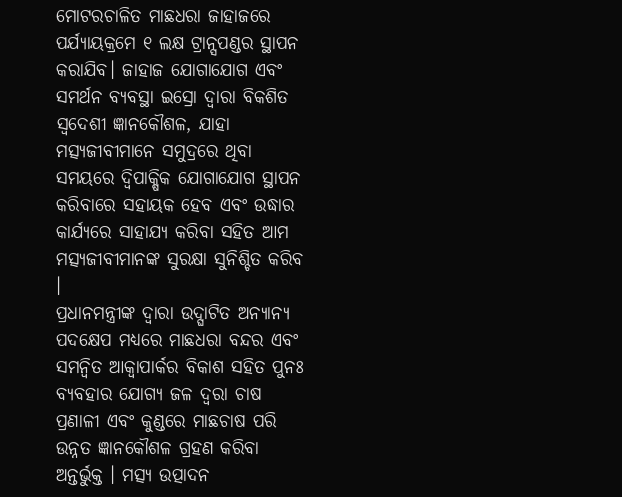ମୋଟରଚାଳିତ ମାଛଧରା ଜାହାଜରେ ପର୍ଯ୍ୟାୟକ୍ରମେ ୧ ଲକ୍ଷ ଟ୍ରାନ୍ସପଣ୍ଡର ସ୍ଥାପନ କରାଯିବ। ଜାହାଜ ଯୋଗାଯୋଗ ଏବଂ ସମର୍ଥନ ବ୍ୟବସ୍ଥା ଇସ୍ରୋ ଦ୍ୱାରା ବିକଶିତ ସ୍ୱଦେଶୀ ଜ୍ଞାନକୌଶଳ, ଯାହା ମତ୍ସ୍ୟଜୀବୀମାନେ ସମୁଦ୍ରରେ ଥିବା ସମୟରେ ଦ୍ୱିପାକ୍ଷିକ ଯୋଗାଯୋଗ ସ୍ଥାପନ କରିବାରେ ସହାୟକ ହେବ ଏବଂ ଉଦ୍ଧାର କାର୍ଯ୍ୟରେ ସାହାଯ୍ୟ କରିବା ସହିତ ଆମ ମତ୍ସ୍ୟଜୀବୀମାନଙ୍କ ସୁରକ୍ଷା ସୁନିଶ୍ଚିତ କରିବ ।
ପ୍ରଧାନମନ୍ତ୍ରୀଙ୍କ ଦ୍ୱାରା ଉଦ୍ଘାଟିତ ଅନ୍ୟାନ୍ୟ ପଦକ୍ଷେପ ମଧ୍ୟରେ ମାଛଧରା ବନ୍ଦର ଏବଂ ସମନ୍ବିତ ଆକ୍ୱାପାର୍କର ବିକାଶ ସହିତ ପୁନଃ ବ୍ୟବହାର ଯୋଗ୍ୟ ଜଳ ଦ୍ବରା ଚାଷ ପ୍ରଣାଳୀ ଏବଂ କୁଣ୍ଡରେ ମାଛଚାଷ ପରି ଉନ୍ନତ ଜ୍ଞାନକୌଶଳ ଗ୍ରହଣ କରିବା ଅନ୍ତର୍ଭୁକ୍ତ । ମତ୍ସ୍ୟ ଉତ୍ପାଦନ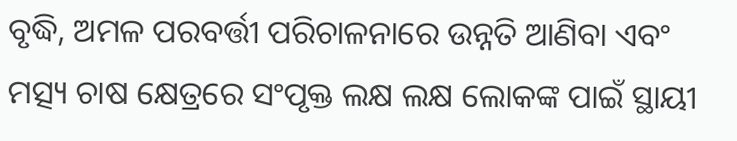ବୃଦ୍ଧି, ଅମଳ ପରବର୍ତ୍ତୀ ପରିଚାଳନାରେ ଉନ୍ନତି ଆଣିବା ଏବଂ ମତ୍ସ୍ୟ ଚାଷ କ୍ଷେତ୍ରରେ ସଂପୃକ୍ତ ଲକ୍ଷ ଲକ୍ଷ ଲୋକଙ୍କ ପାଇଁ ସ୍ଥାୟୀ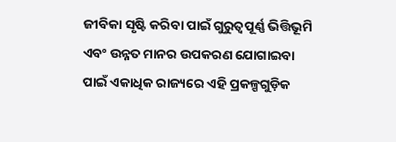ଜୀବିକା ସୃଷ୍ଟି କରିବା ପାଇଁ ଗୁରୁତ୍ୱପୂର୍ଣ୍ଣ ଭିତ୍ତିଭୂମି ଏବଂ ଉନ୍ନତ ମାନର ଉପକରଣ ଯୋଗାଇବା ପାଇଁ ଏକାଧିକ ରାଜ୍ୟରେ ଏହି ପ୍ରକଳ୍ପଗୁଡ଼ିକ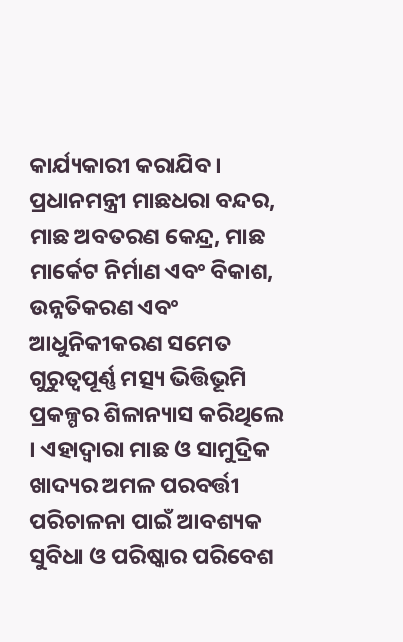କାର୍ଯ୍ୟକାରୀ କରାଯିବ।
ପ୍ରଧାନମନ୍ତ୍ରୀ ମାଛଧରା ବନ୍ଦର, ମାଛ ଅବତରଣ କେନ୍ଦ୍ର, ମାଛ ମାର୍କେଟ ନିର୍ମାଣ ଏବଂ ବିକାଶ, ଉନ୍ନତିକରଣ ଏବଂ ଆଧୁନିକୀକରଣ ସମେତ ଗୁରୁତ୍ୱପୂର୍ଣ୍ଣ ମତ୍ସ୍ୟ ଭିତ୍ତିଭୂମି ପ୍ରକଳ୍ପର ଶିଳାନ୍ୟାସ କରିଥିଲେ । ଏହାଦ୍ୱାରା ମାଛ ଓ ସାମୁଦ୍ରିକ ଖାଦ୍ୟର ଅମଳ ପରବର୍ତ୍ତୀ ପରିଚାଳନା ପାଇଁ ଆବଶ୍ୟକ ସୁବିଧା ଓ ପରିଷ୍କାର ପରିବେଶ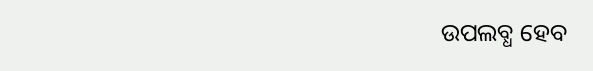ଉପଲବ୍ଧ ହେବ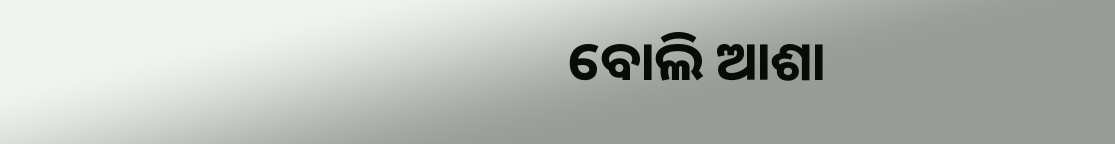ବୋଲି ଆଶା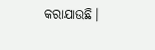କରାଯାଉଛି।